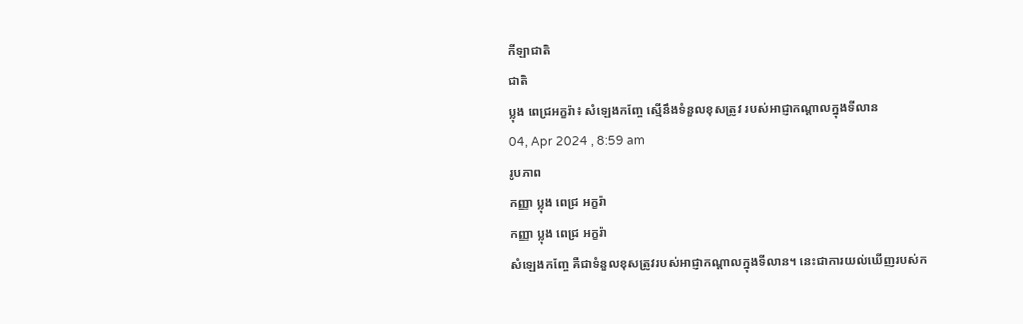កីឡាជាតិ
ជាតិ
ប្លុង ពេជ្រអក្ខរ៉ា៖ សំឡេងកញ្ចែ ស្មើនឹងទំនួលខុសត្រូវ របស់អាជ្ញាកណ្ដាលក្នុងទីលាន
04, Apr 2024 , 8:59 am
រូបភាព
កញ្ញា ប្លុង ពេជ្រ អក្ខរ៉ា
កញ្ញា ប្លុង ពេជ្រ អក្ខរ៉ា
សំឡេងកញ្ចែ គឺជាទំនួលខុសត្រូវរបស់អាជ្ញាកណ្តាលក្នុងទីលាន។ នេះជាការយល់ឃើញរបស់ក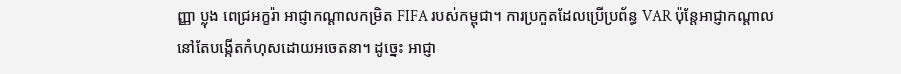ញ្ញា ប្លុង ពេជ្រអក្ខរ៉ា អាជ្ញាកណ្ដាលកម្រិត FIFA របស់កម្ពុជា។ ការប្រកួតដែលប្រើប្រព័ន្ធ VAR ប៉ុន្តែអាជ្ញាកណ្ដាល នៅតែបង្កើតកំហុសដោយអចេតនា។ ដូច្នេះ អាជ្ញា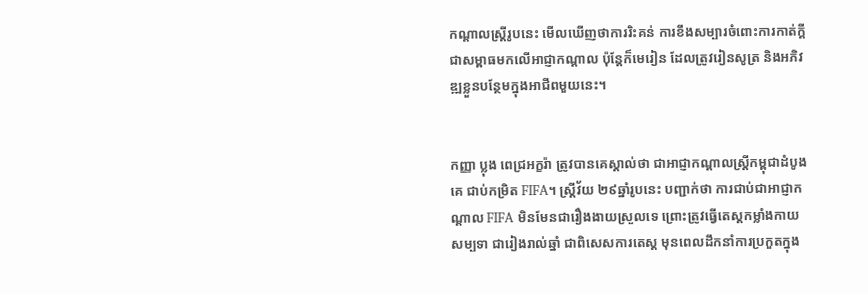កណ្តាលស្ត្រីរូបនេះ មើលឃើញថាការរិះគន់ ការខឹងសម្បារចំពោះការកាត់ក្ដី ជាសម្ពាធមកលើអាជ្ញាកណ្ដាល ប៉ុន្ដែក៏មេរៀន ដែលត្រូវរៀនសូត្រ និងអភិវឌ្ឍខ្លួនបន្ថែមក្នុងអាជីពមួយនេះ។


កញ្ញា ប្លុង ពេជ្រអក្ខរ៉ា ត្រូវបានគេស្គាល់ថា ជាអាជ្ញាកណ្ដាលស្ដ្រីកម្ពុជាដំបូងគេ ជាប់កម្រិត FIFA។ ស្រ្ដីវ័យ ២៩ឆ្នាំរូបនេះ បញ្ជាក់ថា ការជាប់ជាអាជ្ញាកណ្ដាល FIFA មិនមែនជារឿងងាយស្រួលទេ ព្រោះត្រូវធ្វើតេស្ដកម្លាំងកាយសម្បទា ជារៀងរាល់ឆ្នាំ ជាពិសេសការតេស្ដ មុនពេលដឹកនាំការប្រកួតក្នុង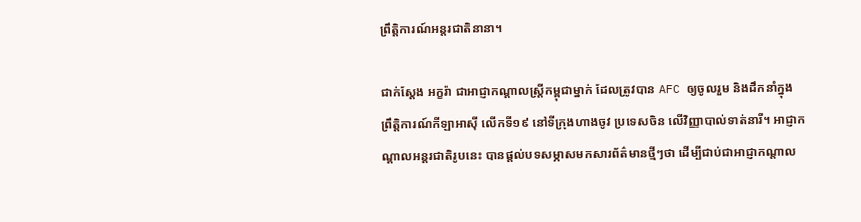ព្រឹត្តិការណ៍អន្ដរជាតិនានា។

ជាក់ស្ដែង អក្ខរ៉ា ជាអាជ្ញាកណ្ដាលស្ដ្រីកម្ពុជាម្នាក់ ដែលត្រូវបាន AFC ឲ្យចូលរួម និងដឹកនាំក្នុងព្រឹត្តិការណ៍កីឡាអាស៊ី លើកទី១៩ នៅទីក្រុងហាងចូវ ប្រទេសចិន លើវិញ្ញាបាល់ទាត់នារី។ អាជ្ញាកណ្ដាលអន្ដរជាតិរូបនេះ បានផ្ដល់បទសម្ភាសមកសារព័ត៌មានថ្មីៗថា ដើម្បីជាប់ជាអាជ្ញាកណ្ដាល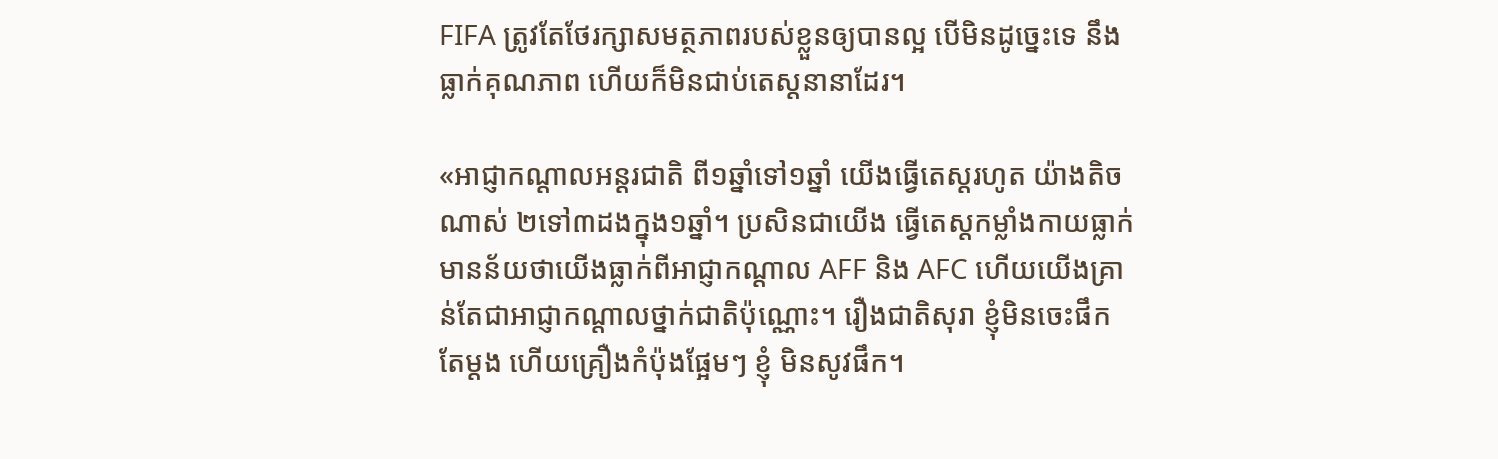FIFA ត្រូវតែថែរក្សាសមត្ថភាពរបស់ខ្លួនឲ្យបានល្អ បើមិនដូច្នេះទេ នឹងធ្លាក់គុណភាព ហើយក៏មិនជាប់តេស្ដនានាដែរ។

«អាជ្ញាកណ្ដាលអន្ដរជាតិ ពី១ឆ្នាំទៅ១ឆ្នាំ យើងធ្វើតេស្ដរហូត យ៉ាងតិចណាស់ ២ទៅ៣ដងក្នុង១ឆ្នាំ។ ប្រសិនជាយើង ធ្វើតេស្ដកម្លាំងកាយធ្លាក់ មានន័យថាយើងធ្លាក់ពីអាជ្ញាកណ្ដាល AFF និង AFC ហើយយើងគ្រាន់តែជាអាជ្ញាកណ្ដាលថ្នាក់ជាតិប៉ុណ្ណោះ។ រឿងជាតិសុរា ខ្ញុំមិនចេះផឹកតែម្ដង ហើយគ្រឿងកំប៉ុងផ្អែមៗ ខ្ញុំ មិនសូវផឹក។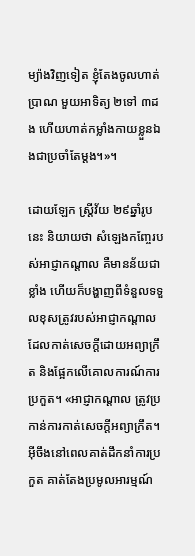ម្យ៉ាងវិញទៀត ខ្ញុំតែងចូលហាត់ប្រាណ មួយអាទិត្យ ២ទៅ ៣ដង ហើយហាត់កម្លាំងកាយខ្លួនឯងជាប្រចាំតែម្ដង។»។

ដោយឡែក ស្ដ្រីវ័យ ២៩ឆ្នាំរូបនេះ និយាយថា សំឡេងកញ្ចែរបស់អាជ្ញាកណ្ដាល គឺមានន័យជាខ្លាំង ហើយក៏បង្ហាញពីទំនួលទទួលខុសត្រូវរបស់អាជ្ញាកណ្ដាល ដែលកាត់សេចក្ដីដោយអព្យាក្រឹត និងផ្អែកលើគោលការណ៍ការប្រកួត។ «អាជ្ញាកណ្ដាល ត្រូវប្រកាន់ការកាត់សេចក្ដីអព្យាក្រឹត។ អ៊ីចឹងនៅពេលគាត់ដឹកនាំការប្រកួត គាត់តែងប្រមូលអារម្មណ៍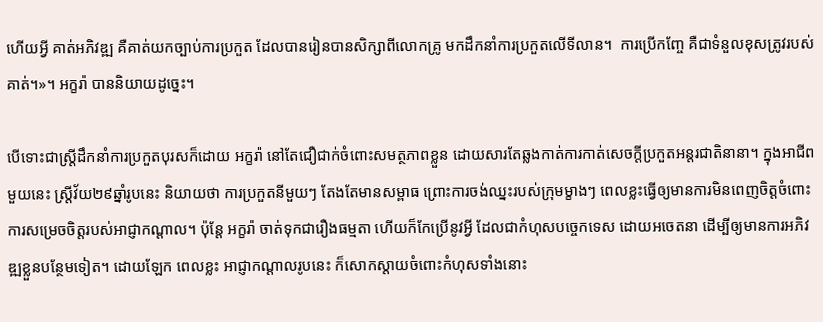ហើយអ្វី គាត់អភិវឌ្ឍ គឺគាត់យកច្បាប់ការប្រកួត ដែលបានរៀនបានសិក្សាពីលោកគ្រូ មកដឹកនាំការប្រកួតលើទីលាន។  ការប្រើកញ្ចែ គឺជាទំនួលខុសត្រូវរបស់គាត់។»។ អក្ខរ៉ា បាននិយាយដូច្នេះ។

បើទោះជាស្ដ្រីដឹកនាំការប្រកួតបុរសក៏ដោយ អក្ខរ៉ា នៅតែជឿជាក់ចំពោះសមត្ថភាពខ្លួន ដោយសារតែឆ្លងកាត់ការកាត់សេចក្ដីប្រកួតអន្ដរជាតិនានា។ ក្នុងអាជីពមួយនេះ ស្ដ្រីវ័យ២៩ឆ្នាំរូបនេះ និយាយថា ការប្រកួតនីមួយៗ តែងតែមានសម្ពាធ ព្រោះការចង់ឈ្នះរបស់ក្រុមម្ខាងៗ ពេលខ្លះធ្វើឲ្យមានការមិនពេញចិត្តចំពោះការសម្រេចចិត្តរបស់អាជ្ញាកណ្ដាល។ ប៉ុន្ដែ អក្ខរ៉ា ចាត់ទុកជារឿងធម្មតា ហើយក៏កែប្រើនូវអ្វី ដែលជាកំហុសបច្ចេកទេស ដោយអចេតនា ដើម្បីឲ្យមានការអភិវឌ្ឍខ្លួនបន្ថែមទៀត។ ដោយឡែក ពេលខ្លះ អាជ្ញាកណ្ដាលរូបនេះ ក៏សោកស្ដាយចំពោះកំហុសទាំងនោះ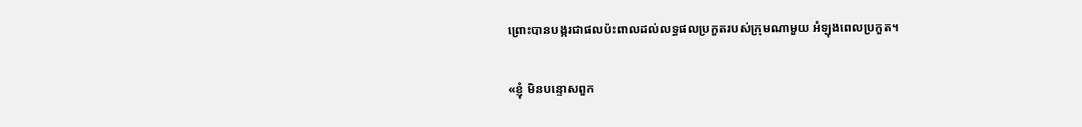ព្រោះបានបង្ករជាផលប៉ះពាលដល់លទ្ធផលប្រកួតរបស់ក្រុមណាមួយ អំឡុងពេលប្រកួត។

«ខ្ញុំ មិនបន្ទោសពួក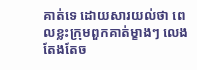គាត់ទេ ដោយសារយល់ថា ពេលខ្លះក្រុមពួកគាត់ម្ខាងៗ លេងតែងតែច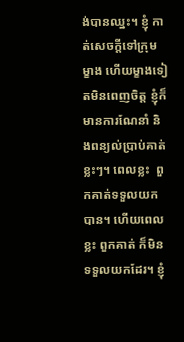ង់បានឈ្នះ។ ខ្ញុំ កាត់សេចក្ដីទៅក្រុមម្ខាង ហើយម្ខាងទៀតមិនពេញចិត្ត ខ្ញុំក៏មានការណែនាំ និងពន្យល់ប្រាប់គាត់ខ្លះៗ។ ពេលខ្លះ  ពួកគាត់ទទួលយកបាន។ ហើយពេលខ្លះ ពួកគាត់ ក៏មិនទទួលយកដែរ។ ខ្ញុំ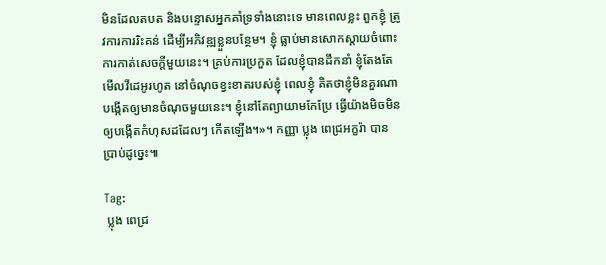មិនដែលតបត និងបន្ទោសអ្នកគាំទ្រទាំងនោះទេ មានពេលខ្លះ ពួកខ្ញុំ ត្រូវការការរិះគន់ ដើម្បីអភិវឌ្ឍខ្លួនបន្ថែម។ ខ្ញុំ ធ្លាប់មានសោកស្ដាយចំពោះការកាត់សេចក្ដីមួយនេះ។ គ្រប់ការប្រកួត ដែលខ្ញុំបានដឹកនាំ ខ្ញុំតែងតែមើលវីដេអូរហូត នៅចំណុចខ្វះខាតរបស់ខ្ញុំ ពេលខ្ញុំ គិតថាខ្ញុំមិនគួរណាបង្កើតឲ្យមានចំណុចមួយនេះ។ ខ្ញុំនៅតែព្យាយាមកែប្រែ ធ្វើយ៉ាងមិចមិនឲ្យបង្កើតកំហុសដដែលៗ កើតឡើង។»។ កញ្ញា ប្លុង ពេជ្រអក្ខរ៉ា បានប្រាប់ដូច្នេះ៕

Tag:
 ប្លុង ពេជ្រ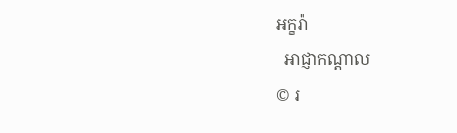អក្ខរ៉ា
  អាជ្ញាកណ្ដាល
© រ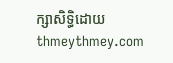ក្សាសិទ្ធិដោយ thmeythmey.com